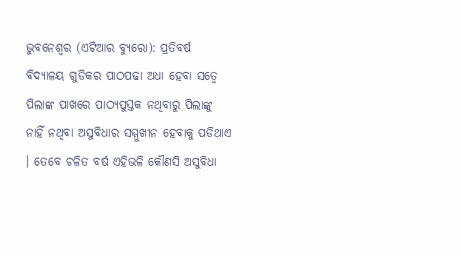ଭୁବନେଶ୍ୱର (ଏଟିଆର ବ୍ୟୁରୋ): ପ୍ରତିବର୍ଷ ବିଦ୍ୟାଳୟ ଗୁଡିକର ପାଠପଢା ଅଧା ହେବା ସତ୍ୱେ ପିଲାଙ୍କ ପାଖରେ ପାଠ୍ୟପୁସ୍ତକ ନଥିବାରୁ ପିଲାଙ୍କୁ ନାହିଁ ନଥିବା ଅସୁବିଧାର ସମ୍ମୁଖୀନ ହେବାକୁ ପଡିଥାଏ । ତେବେ ଚଳିତ ବର୍ଷ ଏହିଭଳି କୌଣସି ଅସୁବିଧା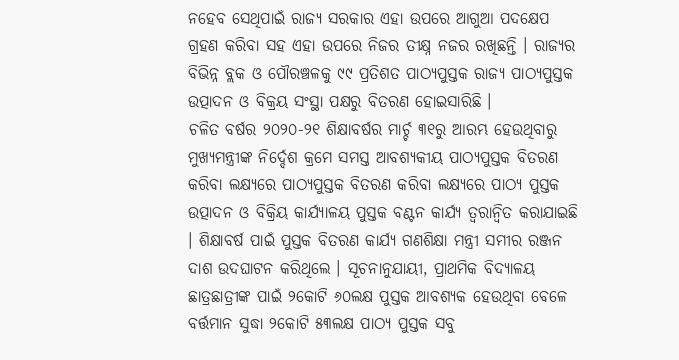ନହେବ ସେଥିପାଇଁ ରାଜ୍ୟ ସରକାର ଏହା ଉପରେ ଆଗୁଆ ପଦକ୍ଷେପ ଗ୍ରହଣ କରିବା ସହ ଏହା ଉପରେ ନିଜର ତୀକ୍ଷ୍ନ ନଜର ରଖିଛନ୍ତି । ରାଜ୍ୟର ବିଭିନ୍ନ ବ୍ଲକ ଓ ପୌରଞ୍ଚଳକୁ ୯୯ ପ୍ରତିଶତ ପାଠ୍ୟପୁସ୍ତକ ରାଜ୍ୟ ପାଠ୍ୟପୁସ୍ତକ ଉତ୍ପାଦନ ଓ ବିକ୍ରୟ ସଂସ୍ଥା ପକ୍ଷରୁ ବିତରଣ ହୋଇସାରିଛି ।
ଚଳିତ ବର୍ଷର ୨୦୨୦-୨୧ ଶିକ୍ଷାବର୍ଷର ମାର୍ଚ୍ଚ ୩୧ରୁ ଆରମ୍ଭ ହେଉଥିବାରୁ ମୁଖ୍ୟମନ୍ତ୍ରୀଙ୍କ ନିର୍ଦ୍ଦେଶ କ୍ରମେ ସମସ୍ତ ଆବଶ୍ୟକୀୟ ପାଠ୍ୟପୁସ୍ତକ ବିତରଣ କରିବା ଲକ୍ଷ୍ୟରେ ପାଠ୍ୟପୁସ୍ତକ ବିତରଣ କରିବା ଲକ୍ଷ୍ୟରେ ପାଠ୍ୟ ପୁସ୍ତକ ଉତ୍ପାଦନ ଓ ବିକ୍ରିୟ କାର୍ଯ୍ୟାଳୟ ପୁସ୍ତକ ବଣ୍ଟନ କାର୍ଯ୍ୟ ତ୍ୱରାନ୍ୱିତ କରାଯାଇଛି । ଶିକ୍ଷାବର୍ଷ ପାଇଁ ପୁସ୍ତକ ବିତରଣ କାର୍ଯ୍ୟ ଗଣଶିକ୍ଷା ମନ୍ତ୍ରୀ ସମୀର ରଞ୍ଜନ ଦାଶ ଉଦଘାଟନ କରିଥିଲେ । ସୂଚନାନୁଯାୟୀ, ପ୍ରାଥମିକ ବିଦ୍ୟାଳୟ ଛାତ୍ରଛାତ୍ରୀଙ୍କ ପାଇଁ ୨କୋଟି ୬୦ଲକ୍ଷ ପୁସ୍ତକ ଆବଶ୍ୟକ ହେଉଥିବା ବେଳେ ବର୍ତ୍ତମାନ ସୁଦ୍ଧା ୨କୋଟି ୫୩ଲକ୍ଷ ପାଠ୍ୟ ପୁସ୍ତକ ସବୁ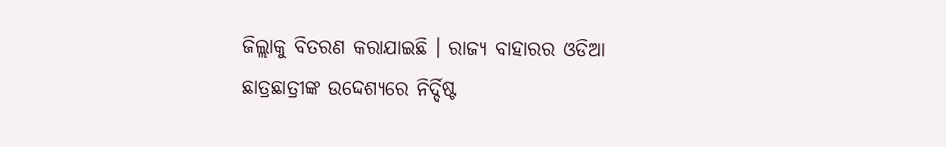ଜିଲ୍ଲାକୁ ବିତରଣ କରାଯାଇଛି । ରାଜ୍ୟ ବାହାରର ଓଡିଆ ଛାତ୍ରଛାତ୍ରୀଙ୍କ ଉଦ୍ଦେଶ୍ୟରେ ନିର୍ଦ୍ଦିଷ୍ଟ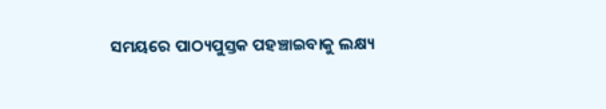ସମୟରେ ପାଠ୍ୟପୁସ୍ତକ ପହଞ୍ଚାଇବାକୁ ଲକ୍ଷ୍ୟ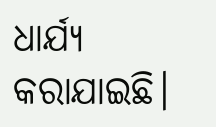ଧାର୍ଯ୍ୟ କରାଯାଇଛି।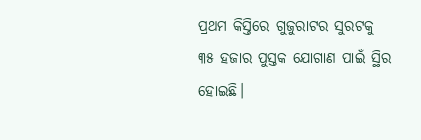ପ୍ରଥମ କିସ୍ତିରେ ଗୁଜୁରାଟର ସୁରଟକୁ ୩୫ ହଜାର ପୁସ୍ତକ ଯୋଗାଣ ପାଇଁ ସ୍ଥିର ହୋଇଛି।